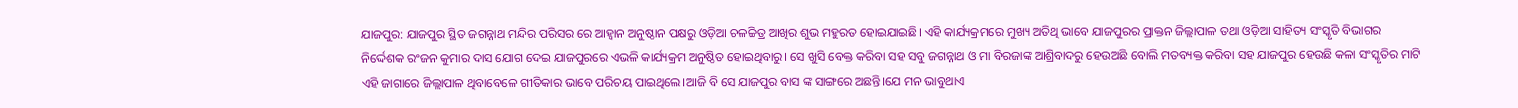ଯାଜପୁର: ଯାଜପୁର ସ୍ଥିତ ଜଗନ୍ନାଥ ମନ୍ଦିର ପରିସର ରେ ଆହ୍ୱାନ ଅନୁଷ୍ଠାନ ପକ୍ଷରୁ ଓଡ଼ିଆ ଚଳଚ୍ଚିତ୍ର ଆଖିର ଶୁଭ ମହୁରତ ହୋଇଯାଇଛି। ଏହି କାର୍ଯ୍ୟକ୍ରମରେ ମୁଖ୍ୟ ଅତିଥି ଭାବେ ଯାଜପୁରର ପ୍ରାକ୍ତନ ଜିଲ୍ଲାପାଳ ତଥା ଓଡ଼ିଆ ସାହିତ୍ୟ ସଂସ୍କୃତି ବିଭାଗର ନିର୍ଦ୍ଦେଶକ ରଂଜନ କୁମାର ଦାସ ଯୋଗ ଦେଇ ଯାଜପୁରରେ ଏଭଳି କାର୍ଯ୍ୟକ୍ରମ ଅନୁଷ୍ଠିତ ହୋଇଥିବାରୁ। ସେ ଖୁସି ବେକ୍ତ କରିବା ସହ ସବୁ ଜଗନ୍ନାଥ ଓ ମା ବିରଜାଙ୍କ ଆଶ୍ରିବାଦରୁ ହେଉଅଛି ବୋଲି ମତବ୍ୟକ୍ତ କରିବା ସହ ଯାଜପୁର ହେଉଛି କଳା ସଂସ୍କୃତିର ମାଟି ଏହି ଜାଗାରେ ଜିଲ୍ଲାପାଳ ଥିବାବେଳେ ଗୀତିକାର ଭାବେ ପରିଚୟ ପାଇଥିଲେ।ଆଜି ବି ସେ ଯାଜପୁର ବାସ ଙ୍କ ସାଙ୍ଗରେ ଅଛନ୍ତି।ଯେ ମନ ଭାବୁଥାଏ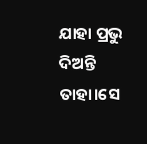ଯାହା ପ୍ରଭୁ ଦିଅନ୍ତି ତାହା।ସେ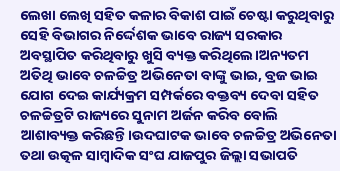ଲେଖା ଲେଖି ସହିତ କଳାର ବିକାଶ ପାଇଁ ଚେଷ୍ଟା କରୁଥିବାରୁ ସେହି ବିଭାଗର ନିର୍ଦ୍ଦେଶକ ଭାବେ ରାଜ୍ୟ ସରକାର ଅବସ୍ଥାପିତ କରିଥିବାରୁ ଖୁସି ବ୍ୟକ୍ତ କରିଥିଲେ।ଅନ୍ୟତମ ଅତିଥି ଭାବେ ଚଳଚ୍ଚିତ୍ର ଅଭିନେତା ବାଙ୍କୁ ଭାଇ, ବ୍ରଜ ଭାଇ ଯୋଗ ଦେଇ କାର୍ଯ୍ୟକ୍ରମ ସମ୍ପର୍କରେ ବକ୍ତବ୍ୟ ଦେବା ସହିତ ଚଳଚ୍ଚିତ୍ରଟି ରାଜ୍ୟରେ ସୁନାମ ଅର୍ଜନ କରିବ ବୋଲି ଆଶାବ୍ୟକ୍ତ କରିଛନ୍ତି।ଉଦଘାଟକ ଭାବେ ଚଳଚ୍ଚିତ୍ର ଅଭିନେତା ତଥା ଉତ୍କଳ ସାମ୍ବାଦିକ ସଂଘ ଯାଜପୁର ଜିଲ୍ଲା ସଭାପତି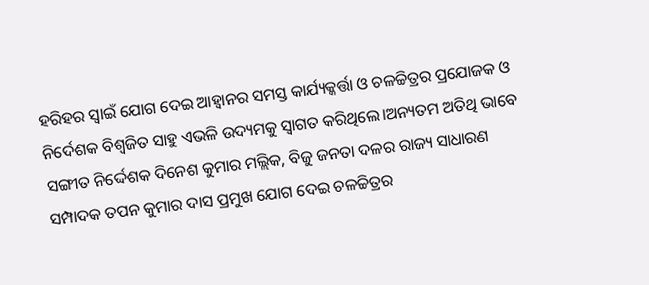ହରିହର ସ୍ବାଇଁ ଯୋଗ ଦେଇ ଆହ୍ୱାନର ସମସ୍ତ କାର୍ଯ୍ୟକ୍କର୍ତ୍ତା ଓ ଚଳଚ୍ଚିତ୍ରର ପ୍ରଯୋଜକ ଓ ନିର୍ଦେଶକ ବିଶ୍ୱଜିତ ସାହୁ ଏଭଳି ଉଦ୍ୟମକୁ ସ୍ୱାଗତ କରିଥିଲେ।ଅନ୍ୟତମ ଅତିଥି ଭାବେ ସଙ୍ଗୀତ ନିର୍ଦ୍ଦେଶକ ଦିନେଶ କୁମାର ମଲ୍ଲିକ, ବିଜୁ ଜନତା ଦଳର ରାଜ୍ୟ ସାଧାରଣ ସମ୍ପାଦକ ତପନ କୁମାର ଦାସ ପ୍ରମୁଖ ଯୋଗ ଦେଇ ଚଳଚ୍ଚିତ୍ରର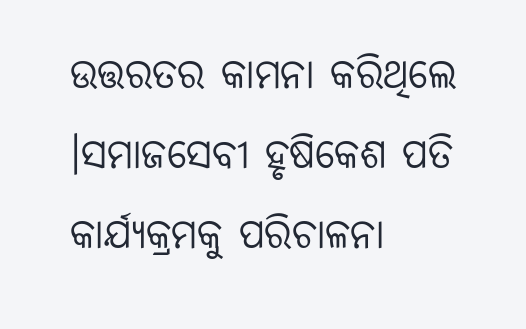ଉତ୍ତରତର କାମନା କରିଥିଲେ ।ସମାଜସେବୀ ହୃଷିକେଶ ପତି କାର୍ଯ୍ୟକ୍ରମକୁ ପରିଚାଳନା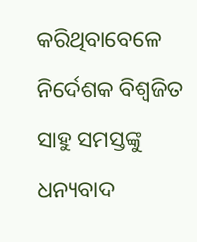କରିଥିବାବେଳେ ନିର୍ଦେଶକ ବିଶ୍ୱଜିତ ସାହୁ ସମସ୍ତଙ୍କୁ ଧନ୍ୟବାଦ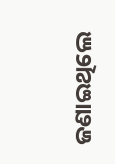ଜଣାଇଥିଲେ